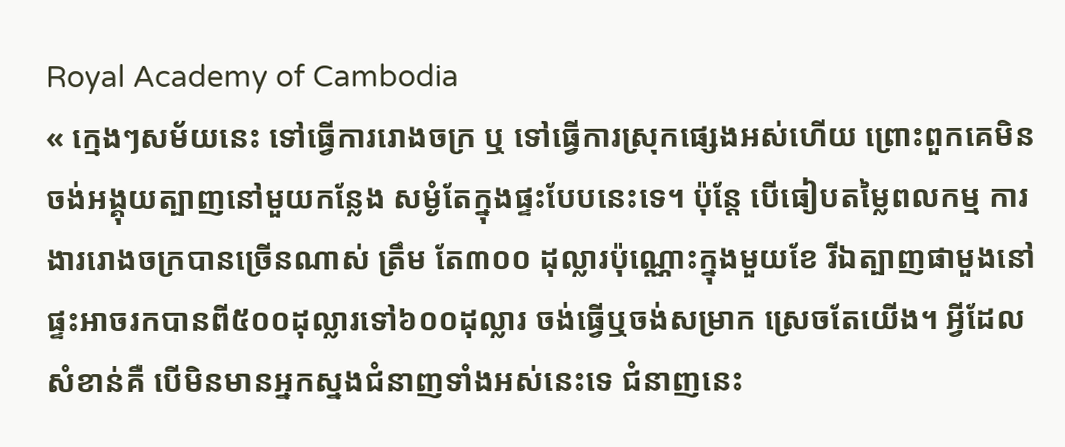Royal Academy of Cambodia
« ក្មេងៗសម័យនេះ ទៅធ្វើការរោងចក្រ ឬ ទៅធ្វើការស្រុកផ្សេងអស់ហើយ ព្រោះពួកគេមិនចង់អង្គុយត្បាញនៅមួយកន្លែង សម្ងំតែក្នុងផ្ទះបែបនេះទេ។ ប៉ុន្តែ បើធៀបតម្លៃពលកម្ម ការងាររោងចក្របានច្រើនណាស់ ត្រឹម តែ៣០០ ដុល្លារប៉ុណ្ណោះក្នុងមួយខែ រីឯត្បាញផាមួងនៅផ្ទះអាចរកបានពី៥០០ដុល្លារទៅ៦០០ដុល្លារ ចង់ធ្វើឬចង់សម្រាក ស្រេចតែយើង។ អ្វីដែលសំខាន់គឺ បើមិនមានអ្នកស្នងជំនាញទាំងអស់នេះទេ ជំនាញនេះ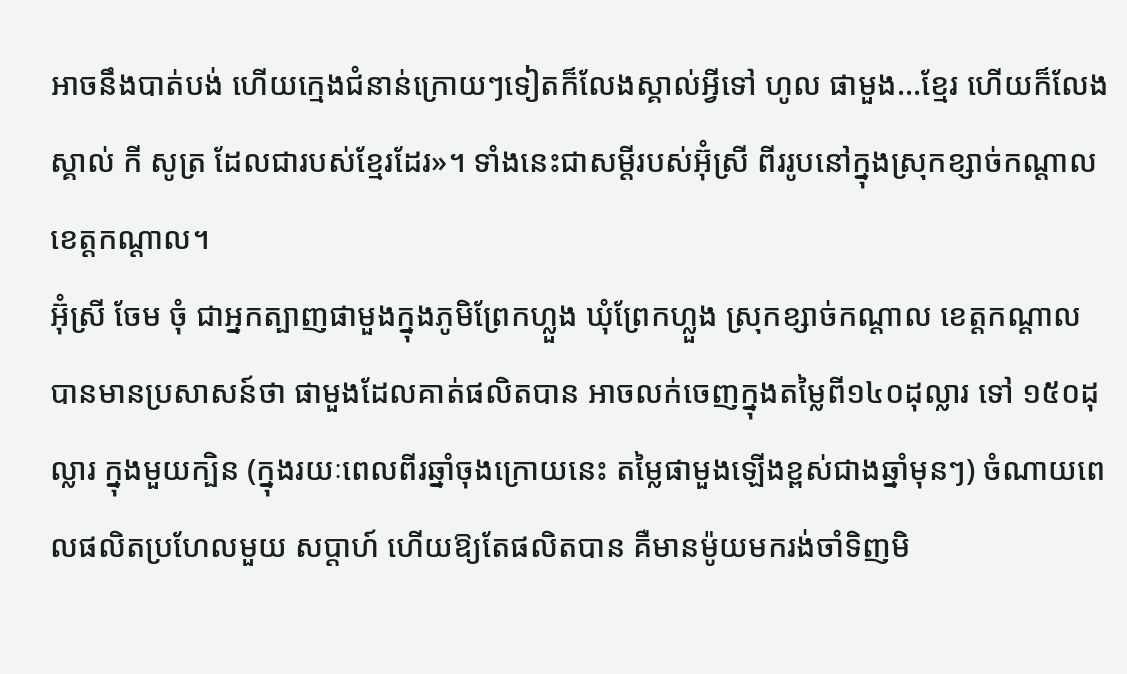អាចនឹងបាត់បង់ ហើយក្មេងជំនាន់ក្រោយៗទៀតក៏លែងស្គាល់អ្វីទៅ ហូល ផាមួង...ខ្មែរ ហើយក៏លែងស្គាល់ កី សូត្រ ដែលជារបស់ខ្មែរដែរ»។ ទាំងនេះជាសម្តីរបស់អ៊ុំស្រី ពីររូបនៅក្នុងស្រុកខ្សាច់កណ្តាល ខេត្តកណ្តាល។
អ៊ុំស្រី ចែម ចុំ ជាអ្នកត្បាញផាមួងក្នុងភូមិព្រែកហ្លួង ឃុំព្រែកហ្លួង ស្រុកខ្សាច់កណ្តាល ខេត្តកណ្តាល បានមានប្រសាសន៍ថា ផាមួងដែលគាត់ផលិតបាន អាចលក់ចេញក្នុងតម្លៃពី១៤០ដុល្លារ ទៅ ១៥០ដុល្លារ ក្នុងមួយក្បិន (ក្នុងរយៈពេលពីរឆ្នាំចុងក្រោយនេះ តម្លៃផាមួងឡើងខ្ពស់ជាងឆ្នាំមុនៗ) ចំណាយពេលផលិតប្រហែលមួយ សប្តាហ៍ ហើយឱ្យតែផលិតបាន គឺមានម៉ូយមករង់ចាំទិញមិ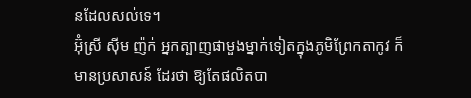នដែលសល់ទេ។
អ៊ុំស្រី ស៊ីម ញ៉ក់ អ្នកត្បាញផាមួងម្នាក់ទៀតក្នុងភូមិព្រែកតាកូវ ក៏មានប្រសាសន៍ ដែរថា ឱ្យតែផលិតបា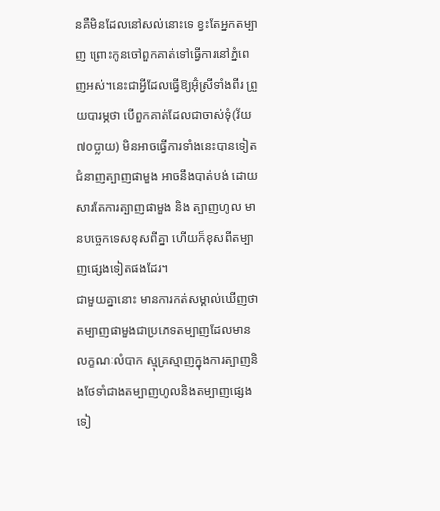នគឺមិនដែលនៅសល់នោះទេ ខ្វះតែអ្នកតម្បាញ ព្រោះកូនចៅពួកគាត់ទៅធ្វើការនៅភ្នំពេញអស់។នេះជាអ្វីដែលធ្វើឱ្យអ៊ុំស្រីទាំងពីរ ព្រួយបារម្ភថា បើពួកគាត់ដែលជាចាស់ទុំ(វ័យ៧០ប្លាយ) មិនអាចធ្វើការទាំងនេះបានទៀត ជំនាញត្បាញផាមួង អាចនឹងបាត់បង់ ដោយសារតែការត្បាញផាមួង និង ត្បាញហូល មានបច្ចេកទេសខុសពីគ្នា ហើយក៏ខុសពីតម្បាញផ្សេងទៀតផងដែរ។
ជាមួយគ្នានោះ មានការកត់សម្គាល់ឃើញថា តម្បាញផាមួងជាប្រភេទតម្បាញដែលមានលក្ខណៈលំបាក ស្មុគ្រស្មាញក្នុងការត្បាញនិងថែទាំជាងតម្បាញហូលនិងតម្បាញផ្សេងទៀ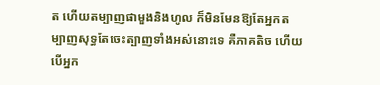ត ហើយតម្បាញផាមួងនិងហូល ក៏មិនមែនឱ្យតែអ្នកតម្បាញសុទ្ធតែចេះត្បាញទាំងអស់នោះទេ គឺភាគតិច ហើយបើអ្នក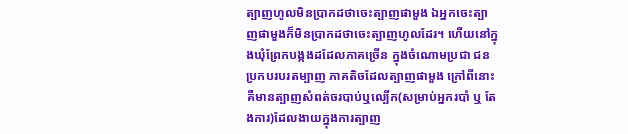ត្បាញហូលមិនប្រាកដថាចេះត្បាញផាមួង ឯអ្នកចេះត្បាញផាមួងក៏មិនប្រាកដថាចេះត្បាញហូលដែរ។ ហើយនៅក្នុងឃុំព្រែកបង្កងដដែលភាគច្រើន ក្នុងចំណោមប្រជា ជនប្រកបរបរតម្បាញ ភាគតិចដែលត្បាញផាមួង ក្រៅពីនោះគឺមានត្បាញសំពត់ចរបាប់ឬល្បើក(សម្រាប់អ្នករបាំ ឬ តែងការ)ដែលងាយក្នុងការត្បាញ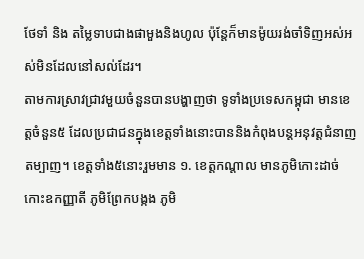ថែទាំ និង តម្លៃទាបជាងផាមួងនិងហូល ប៉ុន្តែក៏មានម៉ូយរង់ចាំទិញអស់អស់មិនដែលនៅសល់ដែរ។
តាមការស្រាវជ្រាវមួយចំនួនបានបង្ហាញថា ទូទាំងប្រទេសកម្ពុជា មានខេត្តចំនួន៥ ដែលប្រជាជនក្នុងខេត្តទាំងនោះបាននិងកំពុងបន្តអនុវត្តជំនាញតម្បាញ។ ខេត្តទាំង៥នោះរួមមាន ១. ខេត្តកណ្តាល មានភូមិកោះដាច់ កោះឧកញ្ញាតី ភូមិព្រែកបង្កង ភូមិ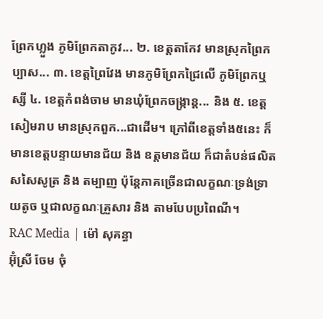ព្រែកហ្លួង ភូមិព្រែកតាកូវ... ២. ខេត្តតាកែវ មានស្រុកព្រៃកប្បាស... ៣. ខេត្តព្រៃវែង មានភូមិព្រែកជ្រៃលើ ភូមិព្រែកឬស្សី ៤. ខេត្តកំពង់ចាម មានឃុំព្រែកចង្ក្រាន្ត... និង ៥. ខេត្តសៀមរាប មានស្រុកពួក...ជាដើម។ ក្រៅពីខេត្តទាំង៥នេះ ក៏មានខេត្តបន្ទាយមានជ័យ និង ឧត្តមានជ័យ ក៏ជាតំបន់ផលិតសសៃសូត្រ និង តម្បាញ ប៉ុន្តែភាគច្រើនជាលក្ខណៈទ្រង់ទ្រាយតូច ឬជាលក្ខណៈគ្រួសារ និង តាមបែបប្រពៃណី។
RAC Media | ម៉ៅ សុគន្ធា
អ៊ុំស្រី ចែម ចុំ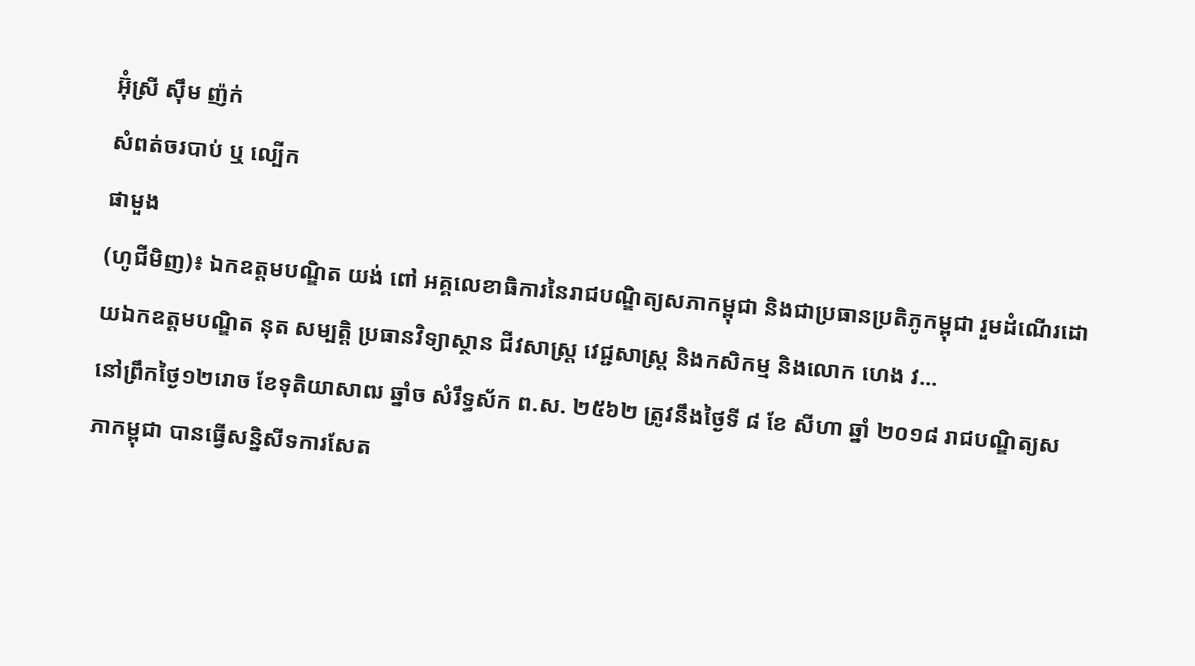អ៊ុំស្រី ស៊ឹម ញ៉ក់
សំពត់ចរបាប់ ឬ ល្បើក
ផាមួង
(ហូជីមិញ)៖ ឯកឧត្តមបណ្ឌិត យង់ ពៅ អគ្គលេខាធិការនៃរាជបណ្ឌិត្យសភាកម្ពុជា និងជាប្រធានប្រតិភូកម្ពុជា រួមដំណើរដោយឯកឧត្តមបណ្ឌិត នុត សម្បត្តិ ប្រធានវិទ្យាស្ថាន ជីវសាស្រ្ត វេជ្ជសាស្ត្រ និងកសិកម្ម និងលោក ហេង វ...
នៅព្រឹកថ្ងៃ១២រោច ខែទុតិយាសាឍ ឆ្នាំច សំរឹទ្ធស័ក ព.ស. ២៥៦២ ត្រូវនឹងថ្ងៃទី ៨ ខែ សីហា ឆ្នាំ ២០១៨ រាជបណ្ឌិត្យសភាកម្ពុជា បានធ្វើសន្និសីទការសែត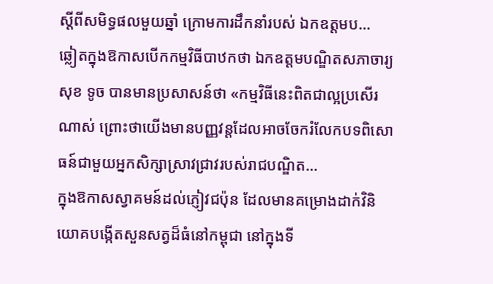ស្តីពីសមិទ្ធផលមួយឆ្នាំ ក្រោមការដឹកនាំរបស់ ឯកឧត្តមប...
ឆ្លៀតក្នុងឱកាសបើកកម្មវិធីបាឋកថា ឯកឧត្តមបណ្ឌិតសភាចារ្យ សុខ ទូច បានមានប្រសាសន៍ថា «កម្មវិធីនេះពិតជាល្អប្រសើរណាស់ ព្រោះថាយើងមានបញ្ញវន្តដែលអាចចែករំលែកបទពិសោធន៍ជាមួយអ្នកសិក្សាស្រាវជ្រាវរបស់រាជបណ្ឌិត...
ក្នុងឱកាសស្វាគមន៍ដល់ភ្ញៀវជប៉ុន ដែលមានគម្រោងដាក់វិនិយោគបង្កើតសួនសត្វដ៏ធំនៅកម្ពុជា នៅក្នុងទី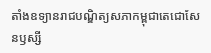តាំងឧទ្យានរាជបណ្ឌិត្យសភាកម្ពុជាតេជោសែនឫស្សី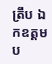ត្រឹប ឯកឧត្តមប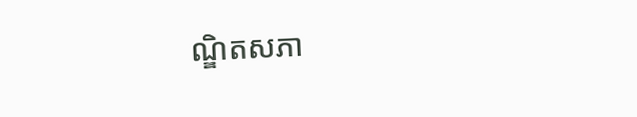ណ្ឌិតសភា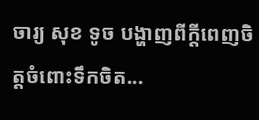ចារ្យ សុខ ទូច បង្ហាញពីក្តីពេញចិត្តចំពោះទឹកចិត...